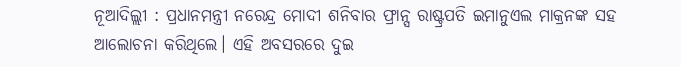ନୂଆଦିଲ୍ଲୀ : ପ୍ରଧାନମନ୍ତ୍ରୀ ନରେନ୍ଦ୍ର ମୋଦୀ ଶନିବାର ଫ୍ରାନ୍ସ ରାଷ୍ଟ୍ରପତି ଇମାନୁଏଲ ମାକ୍ରନଙ୍କ ସହ ଆଲୋଚନା କରିଥିଲେ। ଏହି ଅବସରରେ ଦୁଇ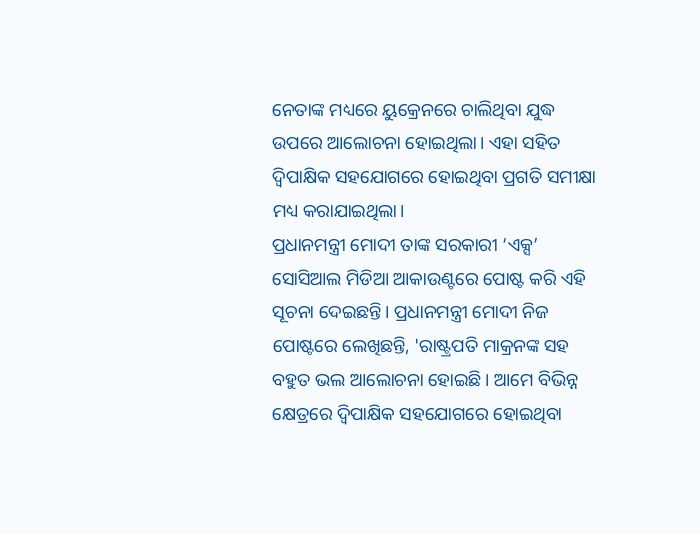ନେତାଙ୍କ ମଧ୍ୟରେ ୟୁକ୍ରେନରେ ଚାଲିଥିବା ଯୁଦ୍ଧ ଉପରେ ଆଲୋଚନା ହୋଇଥିଲା। ଏହା ସହିତ ଦ୍ୱିପାକ୍ଷିକ ସହଯୋଗରେ ହୋଇଥିବା ପ୍ରଗତି ସମୀକ୍ଷା ମଧ୍ୟ କରାଯାଇଥିଲା।
ପ୍ରଧାନମନ୍ତ୍ରୀ ମୋଦୀ ତାଙ୍କ ସରକାରୀ ‘ଏକ୍ସ’ ସୋସିଆଲ ମିଡିଆ ଆକାଉଣ୍ଟରେ ପୋଷ୍ଟ କରି ଏହି ସୂଚନା ଦେଇଛନ୍ତି। ପ୍ରଧାନମନ୍ତ୍ରୀ ମୋଦୀ ନିଜ ପୋଷ୍ଟରେ ଲେଖିଛନ୍ତି, 'ରାଷ୍ଟ୍ରପତି ମାକ୍ରନଙ୍କ ସହ ବହୁତ ଭଲ ଆଲୋଚନା ହୋଇଛି। ଆମେ ବିଭିନ୍ନ କ୍ଷେତ୍ରରେ ଦ୍ୱିପାକ୍ଷିକ ସହଯୋଗରେ ହୋଇଥିବା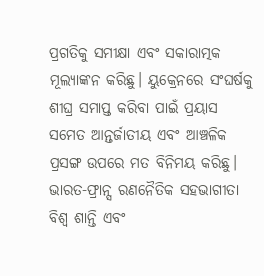ପ୍ରଗତିକୁ ସମୀକ୍ଷା ଏବଂ ସକାରାତ୍ମକ ମୂଲ୍ୟାଙ୍କନ କରିଛୁ। ୟୁକ୍ରେନରେ ସଂଘର୍ଷକୁ ଶୀଘ୍ର ସମାପ୍ତ କରିବା ପାଇଁ ପ୍ରୟାସ ସମେତ ଆନ୍ତର୍ଜାତୀୟ ଏବଂ ଆଞ୍ଚଳିକ ପ୍ରସଙ୍ଗ ଉପରେ ମତ ବିନିମୟ କରିଛୁ। ଭାରତ-ଫ୍ରାନ୍ସ ରଣନୈତିକ ସହଭାଗୀତା ବିଶ୍ୱ ଶାନ୍ତି ଏବଂ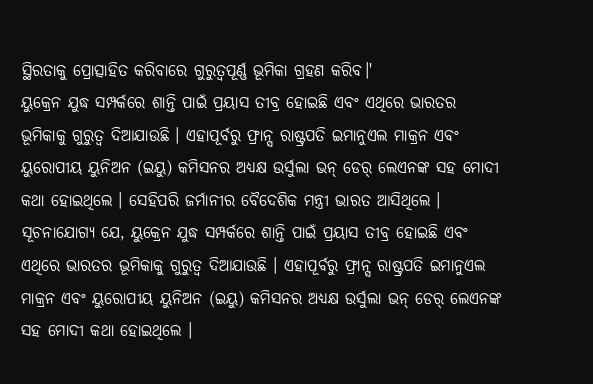ସ୍ଥିରତାକୁ ପ୍ରୋତ୍ସାହିତ କରିବାରେ ଗୁରୁତ୍ୱପୂର୍ଣ୍ଣ ଭୂମିକା ଗ୍ରହଣ କରିବ।'
ୟୁକ୍ରେନ ଯୁଦ୍ଧ ସମ୍ପର୍କରେ ଶାନ୍ତି ପାଇଁ ପ୍ରୟାସ ତୀବ୍ର ହୋଇଛି ଏବଂ ଏଥିରେ ଭାରତର ଭୂମିକାକୁ ଗୁରୁତ୍ବ ଦିଆଯାଉଛି । ଏହାପୂର୍ବରୁ ଫ୍ରାନ୍ସ ରାଷ୍ଟ୍ରପତି ଇମାନୁଏଲ ମାକ୍ରନ ଏବଂ ୟୁରୋପୀୟ ୟୁନିଅନ (ଇୟୁ) କମିସନର ଅଧ୍ୟକ୍ଷ ଉର୍ସୁଲା ଭନ୍ ଡେର୍ ଲେଏନଙ୍କ ସହ ମୋଦୀ କଥା ହୋଇଥିଲେ । ସେହିପରି ଜର୍ମାନୀର ବୈଦେଶିକ ମନ୍ତ୍ରୀ ଭାରତ ଆସିଥିଲେ ।
ସୂଚନାଯୋଗ୍ୟ ଯେ, ୟୁକ୍ରେନ ଯୁଦ୍ଧ ସମ୍ପର୍କରେ ଶାନ୍ତି ପାଇଁ ପ୍ରୟାସ ତୀବ୍ର ହୋଇଛି ଏବଂ ଏଥିରେ ଭାରତର ଭୂମିକାକୁ ଗୁରୁତ୍ବ ଦିଆଯାଉଛି । ଏହାପୂର୍ବରୁ ଫ୍ରାନ୍ସ ରାଷ୍ଟ୍ରପତି ଇମାନୁଏଲ ମାକ୍ରନ ଏବଂ ୟୁରୋପୀୟ ୟୁନିଅନ (ଇୟୁ) କମିସନର ଅଧ୍ୟକ୍ଷ ଉର୍ସୁଲା ଭନ୍ ଡେର୍ ଲେଏନଙ୍କ ସହ ମୋଦୀ କଥା ହୋଇଥିଲେ ।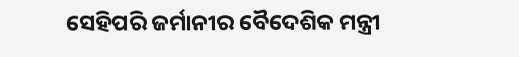ସେହିପରି ଜର୍ମାନୀର ବୈଦେଶିକ ମନ୍ତ୍ରୀ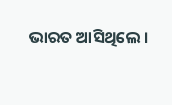ଭାରତ ଆସିଥିଲେ ।